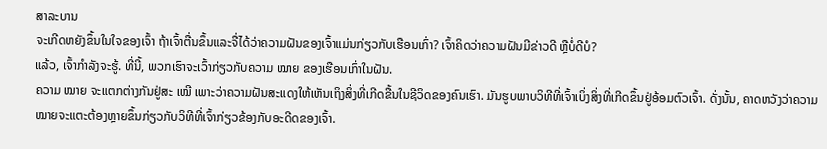ສາລະບານ
ຈະເກີດຫຍັງຂຶ້ນໃນໃຈຂອງເຈົ້າ ຖ້າເຈົ້າຕື່ນຂຶ້ນແລະຈື່ໄດ້ວ່າຄວາມຝັນຂອງເຈົ້າແມ່ນກ່ຽວກັບເຮືອນເກົ່າ? ເຈົ້າຄິດວ່າຄວາມຝັນມີຂ່າວດີ ຫຼືບໍ່ດີບໍ?
ແລ້ວ, ເຈົ້າກຳລັງຈະຮູ້. ທີ່ນີ້, ພວກເຮົາຈະເວົ້າກ່ຽວກັບຄວາມ ໝາຍ ຂອງເຮືອນເກົ່າໃນຝັນ.
ຄວາມ ໝາຍ ຈະແຕກຕ່າງກັນຢູ່ສະ ເໝີ ເພາະວ່າຄວາມຝັນສະແດງໃຫ້ເຫັນເຖິງສິ່ງທີ່ເກີດຂື້ນໃນຊີວິດຂອງຄົນເຮົາ. ມັນຮູບພາບວິທີທີ່ເຈົ້າເບິ່ງສິ່ງທີ່ເກີດຂຶ້ນຢູ່ອ້ອມຕົວເຈົ້າ. ດັ່ງນັ້ນ, ຄາດຫວັງວ່າຄວາມໝາຍຈະແຕະຕ້ອງຫຼາຍຂຶ້ນກ່ຽວກັບວິທີທີ່ເຈົ້າກ່ຽວຂ້ອງກັບອະດີດຂອງເຈົ້າ.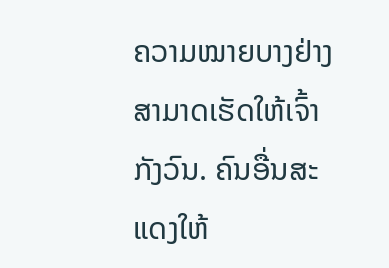ຄວາມໝາຍບາງຢ່າງສາມາດເຮັດໃຫ້ເຈົ້າກັງວົນ. ຄົນອື່ນສະແດງໃຫ້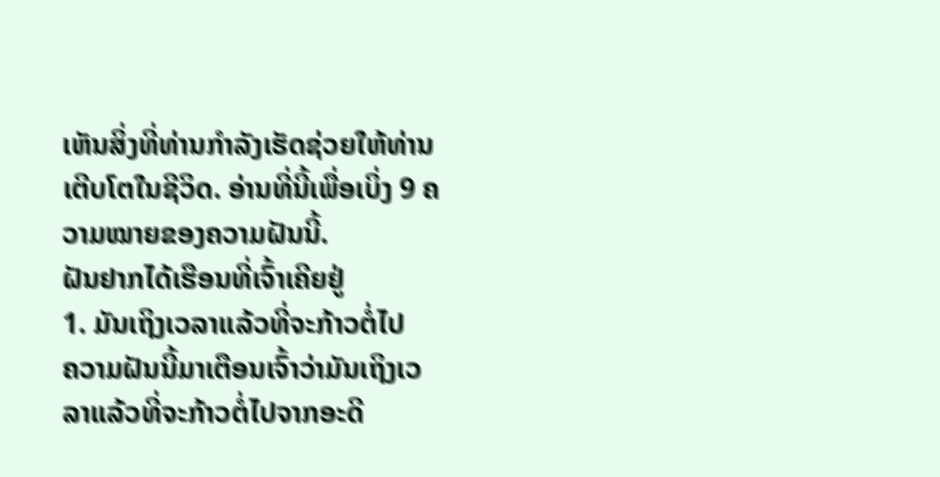ເຫັນສິ່ງທີ່ທ່ານກໍາລັງເຮັດຊ່ວຍໃຫ້ທ່ານເຕີບໂຕໃນຊີວິດ. ອ່ານທີ່ນີ້ເພື່ອເບິ່ງ 9 ຄວາມໝາຍຂອງຄວາມຝັນນີ້.
ຝັນຢາກໄດ້ເຮືອນທີ່ເຈົ້າເຄີຍຢູ່
1. ມັນເຖິງເວລາແລ້ວທີ່ຈະກ້າວຕໍ່ໄປ
ຄວາມຝັນນີ້ມາເຕືອນເຈົ້າວ່າມັນເຖິງເວລາແລ້ວທີ່ຈະກ້າວຕໍ່ໄປຈາກອະດີ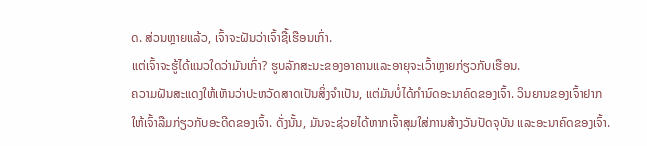ດ. ສ່ວນຫຼາຍແລ້ວ, ເຈົ້າຈະຝັນວ່າເຈົ້າຊື້ເຮືອນເກົ່າ.
ແຕ່ເຈົ້າຈະຮູ້ໄດ້ແນວໃດວ່າມັນເກົ່າ? ຮູບລັກສະນະຂອງອາຄານແລະອາຍຸຈະເວົ້າຫຼາຍກ່ຽວກັບເຮືອນ.
ຄວາມຝັນສະແດງໃຫ້ເຫັນວ່າປະຫວັດສາດເປັນສິ່ງຈໍາເປັນ, ແຕ່ມັນບໍ່ໄດ້ກໍານົດອະນາຄົດຂອງເຈົ້າ. ວິນຍານຂອງເຈົ້າຢາກໃຫ້ເຈົ້າລືມກ່ຽວກັບອະດີດຂອງເຈົ້າ. ດັ່ງນັ້ນ, ມັນຈະຊ່ວຍໄດ້ຫາກເຈົ້າສຸມໃສ່ການສ້າງວັນປັດຈຸບັນ ແລະອະນາຄົດຂອງເຈົ້າ.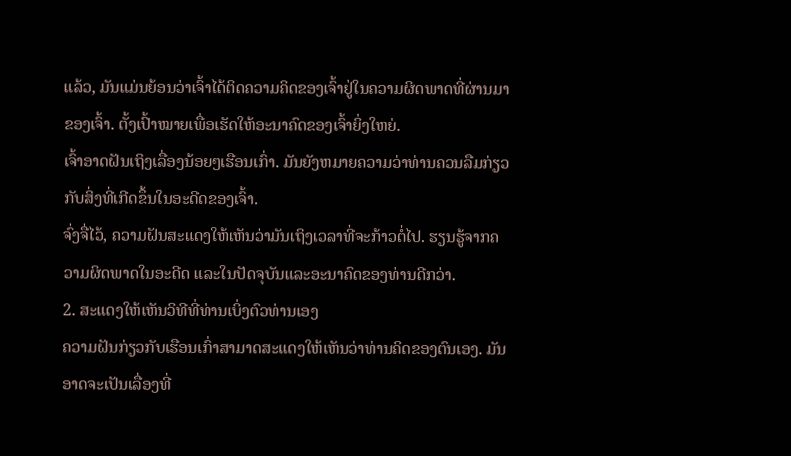ແລ້ວ, ມັນແມ່ນຍ້ອນວ່າເຈົ້າໄດ້ຕິດຄວາມຄິດຂອງເຈົ້າຢູ່ໃນຄວາມຜິດພາດທີ່ຜ່ານມາຂອງເຈົ້າ. ຕັ້ງເປົ້າໝາຍເພື່ອເຮັດໃຫ້ອະນາຄົດຂອງເຈົ້າຍິ່ງໃຫຍ່.
ເຈົ້າອາດຝັນເຖິງເລື່ອງນ້ອຍໆເຮືອນເກົ່າ. ມັນຍັງຫມາຍຄວາມວ່າທ່ານຄວນລືມກ່ຽວກັບສິ່ງທີ່ເກີດຂຶ້ນໃນອະດີດຂອງເຈົ້າ.
ຈົ່ງຈື່ໄວ້, ຄວາມຝັນສະແດງໃຫ້ເຫັນວ່າມັນເຖິງເວລາທີ່ຈະກ້າວຕໍ່ໄປ. ຮຽນຮູ້ຈາກຄວາມຜິດພາດໃນອະດີດ ແລະໃນປັດຈຸບັນແລະອະນາຄົດຂອງທ່ານດີກວ່າ.
2. ສະແດງໃຫ້ເຫັນວິທີທີ່ທ່ານເບິ່ງຕົວທ່ານເອງ
ຄວາມຝັນກ່ຽວກັບເຮືອນເກົ່າສາມາດສະແດງໃຫ້ເຫັນວ່າທ່ານຄິດຂອງຕົນເອງ. ມັນອາດຈະເປັນເລື່ອງທີ່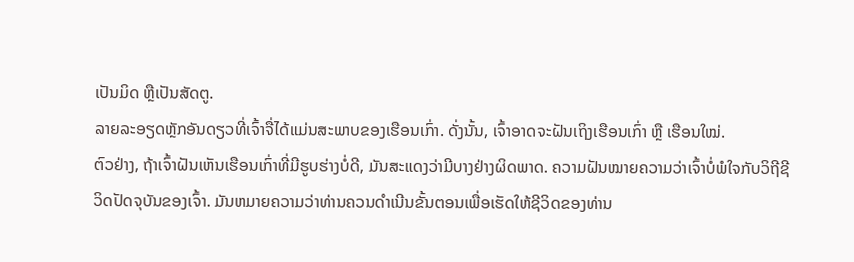ເປັນມິດ ຫຼືເປັນສັດຕູ.
ລາຍລະອຽດຫຼັກອັນດຽວທີ່ເຈົ້າຈື່ໄດ້ແມ່ນສະພາບຂອງເຮືອນເກົ່າ. ດັ່ງນັ້ນ, ເຈົ້າອາດຈະຝັນເຖິງເຮືອນເກົ່າ ຫຼື ເຮືອນໃໝ່.
ຕົວຢ່າງ, ຖ້າເຈົ້າຝັນເຫັນເຮືອນເກົ່າທີ່ມີຮູບຮ່າງບໍ່ດີ, ມັນສະແດງວ່າມີບາງຢ່າງຜິດພາດ. ຄວາມຝັນໝາຍຄວາມວ່າເຈົ້າບໍ່ພໍໃຈກັບວິຖີຊີວິດປັດຈຸບັນຂອງເຈົ້າ. ມັນຫມາຍຄວາມວ່າທ່ານຄວນດໍາເນີນຂັ້ນຕອນເພື່ອເຮັດໃຫ້ຊີວິດຂອງທ່ານ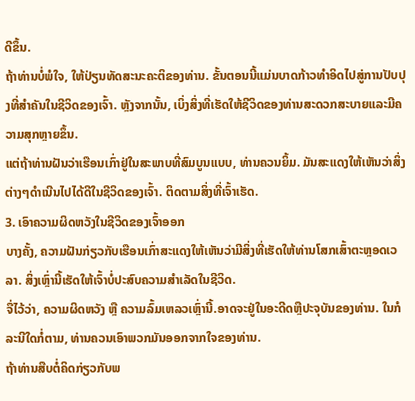ດີຂຶ້ນ.
ຖ້າທ່ານບໍ່ພໍໃຈ, ໃຫ້ປ່ຽນທັດສະນະຄະຕິຂອງທ່ານ. ຂັ້ນຕອນນີ້ແມ່ນບາດກ້າວທໍາອິດໄປສູ່ການປັບປຸງທີ່ສໍາຄັນໃນຊີວິດຂອງເຈົ້າ. ຫຼັງຈາກນັ້ນ, ເບິ່ງສິ່ງທີ່ເຮັດໃຫ້ຊີວິດຂອງທ່ານສະດວກສະບາຍແລະມີຄວາມສຸກຫຼາຍຂຶ້ນ.
ແຕ່ຖ້າທ່ານຝັນວ່າເຮືອນເກົ່າຢູ່ໃນສະພາບທີ່ສົມບູນແບບ, ທ່ານຄວນຍິ້ມ. ມັນສະແດງໃຫ້ເຫັນວ່າສິ່ງຕ່າງໆດໍາເນີນໄປໄດ້ດີໃນຊີວິດຂອງເຈົ້າ. ຕິດຕາມສິ່ງທີ່ເຈົ້າເຮັດ.
3. ເອົາຄວາມຜິດຫວັງໃນຊີວິດຂອງເຈົ້າອອກ
ບາງຄັ້ງ, ຄວາມຝັນກ່ຽວກັບເຮືອນເກົ່າສະແດງໃຫ້ເຫັນວ່າມີສິ່ງທີ່ເຮັດໃຫ້ທ່ານໂສກເສົ້າຕະຫຼອດເວລາ. ສິ່ງເຫຼົ່ານີ້ເຮັດໃຫ້ເຈົ້າບໍ່ປະສົບຄວາມສຳເລັດໃນຊີວິດ.
ຈື່ໄວ້ວ່າ, ຄວາມຜິດຫວັງ ຫຼື ຄວາມລົ້ມເຫລວເຫຼົ່ານີ້.ອາດຈະຢູ່ໃນອະດີດຫຼືປະຈຸບັນຂອງທ່ານ. ໃນກໍລະນີໃດກໍ່ຕາມ, ທ່ານຄວນເອົາພວກມັນອອກຈາກໃຈຂອງທ່ານ.
ຖ້າທ່ານສືບຕໍ່ຄິດກ່ຽວກັບພ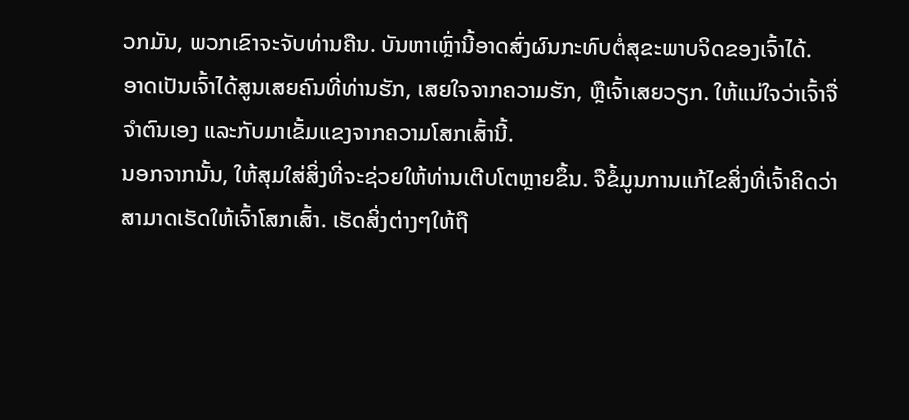ວກມັນ, ພວກເຂົາຈະຈັບທ່ານຄືນ. ບັນຫາເຫຼົ່ານີ້ອາດສົ່ງຜົນກະທົບຕໍ່ສຸຂະພາບຈິດຂອງເຈົ້າໄດ້.
ອາດເປັນເຈົ້າໄດ້ສູນເສຍຄົນທີ່ທ່ານຮັກ, ເສຍໃຈຈາກຄວາມຮັກ, ຫຼືເຈົ້າເສຍວຽກ. ໃຫ້ແນ່ໃຈວ່າເຈົ້າຈື່ຈໍາຕົນເອງ ແລະກັບມາເຂັ້ມແຂງຈາກຄວາມໂສກເສົ້ານີ້.
ນອກຈາກນັ້ນ, ໃຫ້ສຸມໃສ່ສິ່ງທີ່ຈະຊ່ວຍໃຫ້ທ່ານເຕີບໂຕຫຼາຍຂຶ້ນ. ຈືຂໍ້ມູນການແກ້ໄຂສິ່ງທີ່ເຈົ້າຄິດວ່າສາມາດເຮັດໃຫ້ເຈົ້າໂສກເສົ້າ. ເຮັດສິ່ງຕ່າງໆໃຫ້ຖື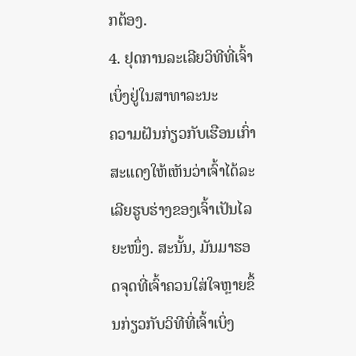ກຕ້ອງ.
4. ຢຸດການລະເລີຍວິທີທີ່ເຈົ້າເບິ່ງຢູ່ໃນສາທາລະນະ
ຄວາມຝັນກ່ຽວກັບເຮືອນເກົ່າສະແດງໃຫ້ເຫັນວ່າເຈົ້າໄດ້ລະເລີຍຮູບຮ່າງຂອງເຈົ້າເປັນໄລຍະໜຶ່ງ. ສະນັ້ນ, ມັນມາຮອດຈຸດທີ່ເຈົ້າຄວນໃສ່ໃຈຫຼາຍຂຶ້ນກ່ຽວກັບວິທີທີ່ເຈົ້າເບິ່ງ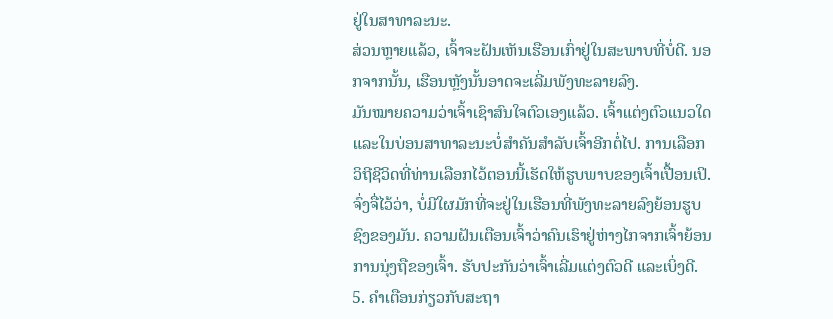ຢູ່ໃນສາທາລະນະ.
ສ່ວນຫຼາຍແລ້ວ, ເຈົ້າຈະຝັນເຫັນເຮືອນເກົ່າຢູ່ໃນສະພາບທີ່ບໍ່ດີ. ນອກຈາກນັ້ນ, ເຮືອນຫຼັງນັ້ນອາດຈະເລີ່ມພັງທະລາຍລົງ.
ມັນໝາຍຄວາມວ່າເຈົ້າເຊົາສົນໃຈຕົວເອງແລ້ວ. ເຈົ້າແຕ່ງຕົວແນວໃດ ແລະໃນບ່ອນສາທາລະນະບໍ່ສຳຄັນສຳລັບເຈົ້າອີກຕໍ່ໄປ. ການເລືອກວິຖີຊີວິດທີ່ທ່ານເລືອກໄວ້ຕອນນີ້ເຮັດໃຫ້ຮູບພາບຂອງເຈົ້າເປື້ອນເປິ.
ຈົ່ງຈື່ໄວ້ວ່າ, ບໍ່ມີໃຜມັກທີ່ຈະຢູ່ໃນເຮືອນທີ່ພັງທະລາຍລົງຍ້ອນຮູບຊົງຂອງມັນ. ຄວາມຝັນເຕືອນເຈົ້າວ່າຄົນເຮົາຢູ່ຫ່າງໄກຈາກເຈົ້າຍ້ອນການນຸ່ງຖືຂອງເຈົ້າ. ຮັບປະກັນວ່າເຈົ້າເລີ່ມແຕ່ງຕົວດີ ແລະເບິ່ງດີ.
5. ຄຳເຕືອນກ່ຽວກັບສະຖາ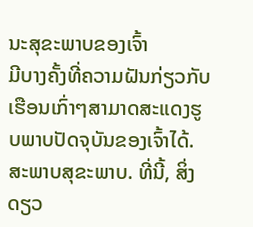ນະສຸຂະພາບຂອງເຈົ້າ
ມີບາງຄັ້ງທີ່ຄວາມຝັນກ່ຽວກັບເຮືອນເກົ່າໆສາມາດສະແດງຮູບພາບປັດຈຸບັນຂອງເຈົ້າໄດ້.ສະພາບສຸຂະພາບ. ທີ່ນີ້, ສິ່ງດຽວ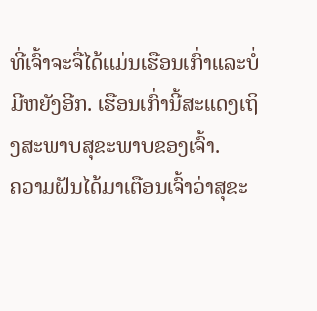ທີ່ເຈົ້າຈະຈື່ໄດ້ແມ່ນເຮືອນເກົ່າແລະບໍ່ມີຫຍັງອີກ. ເຮືອນເກົ່ານີ້ສະແດງເຖິງສະພາບສຸຂະພາບຂອງເຈົ້າ.
ຄວາມຝັນໄດ້ມາເຕືອນເຈົ້າວ່າສຸຂະ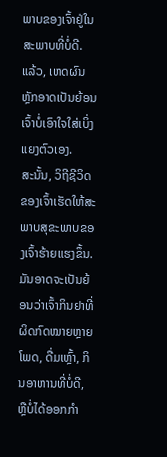ພາບຂອງເຈົ້າຢູ່ໃນສະພາບທີ່ບໍ່ດີ. ແລ້ວ, ເຫດຜົນຫຼັກອາດເປັນຍ້ອນເຈົ້າບໍ່ເອົາໃຈໃສ່ເບິ່ງແຍງຕົວເອງ.
ສະນັ້ນ, ວິຖີຊີວິດຂອງເຈົ້າເຮັດໃຫ້ສະພາບສຸຂະພາບຂອງເຈົ້າຮ້າຍແຮງຂຶ້ນ. ມັນອາດຈະເປັນຍ້ອນວ່າເຈົ້າກິນຢາທີ່ຜິດກົດໝາຍຫຼາຍໂພດ, ດື່ມເຫຼົ້າ, ກິນອາຫານທີ່ບໍ່ດີ, ຫຼືບໍ່ໄດ້ອອກກຳ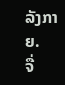ລັງກາຍ.
ຈື່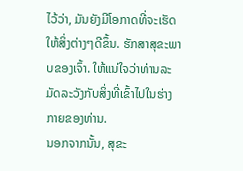ໄວ້ວ່າ, ມັນຍັງມີໂອກາດທີ່ຈະເຮັດໃຫ້ສິ່ງຕ່າງໆດີຂຶ້ນ. ຮັກສາສຸຂະພາບຂອງເຈົ້າ. ໃຫ້ແນ່ໃຈວ່າທ່ານລະມັດລະວັງກັບສິ່ງທີ່ເຂົ້າໄປໃນຮ່າງກາຍຂອງທ່ານ.
ນອກຈາກນັ້ນ, ສຸຂະ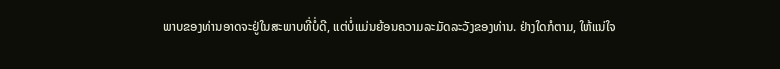ພາບຂອງທ່ານອາດຈະຢູ່ໃນສະພາບທີ່ບໍ່ດີ, ແຕ່ບໍ່ແມ່ນຍ້ອນຄວາມລະມັດລະວັງຂອງທ່ານ. ຢ່າງໃດກໍຕາມ, ໃຫ້ແນ່ໃຈ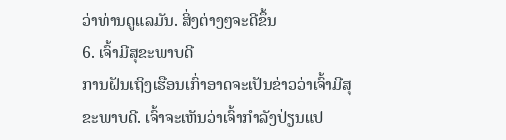ວ່າທ່ານດູແລມັນ. ສິ່ງຕ່າງໆຈະດີຂຶ້ນ
6. ເຈົ້າມີສຸຂະພາບດີ
ການຝັນເຖິງເຮືອນເກົ່າອາດຈະເປັນຂ່າວວ່າເຈົ້າມີສຸຂະພາບດີ. ເຈົ້າຈະເຫັນວ່າເຈົ້າກຳລັງປ່ຽນແປ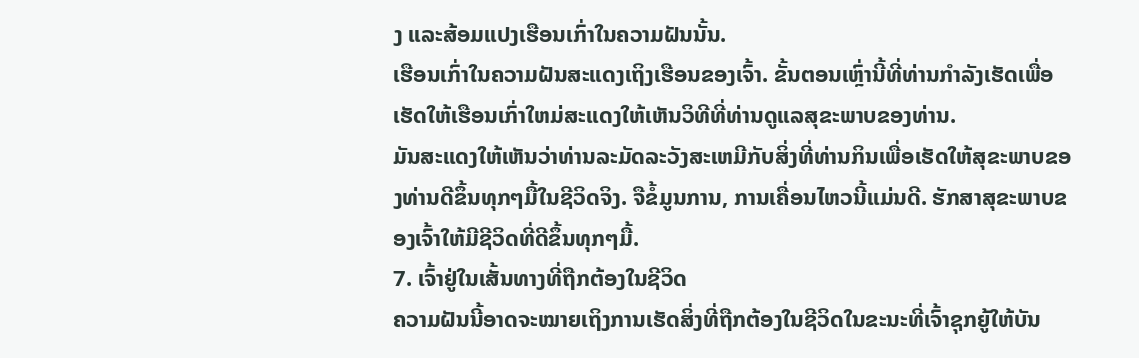ງ ແລະສ້ອມແປງເຮືອນເກົ່າໃນຄວາມຝັນນັ້ນ.
ເຮືອນເກົ່າໃນຄວາມຝັນສະແດງເຖິງເຮືອນຂອງເຈົ້າ. ຂັ້ນຕອນເຫຼົ່ານີ້ທີ່ທ່ານກໍາລັງເຮັດເພື່ອເຮັດໃຫ້ເຮືອນເກົ່າໃຫມ່ສະແດງໃຫ້ເຫັນວິທີທີ່ທ່ານດູແລສຸຂະພາບຂອງທ່ານ.
ມັນສະແດງໃຫ້ເຫັນວ່າທ່ານລະມັດລະວັງສະເຫມີກັບສິ່ງທີ່ທ່ານກິນເພື່ອເຮັດໃຫ້ສຸຂະພາບຂອງທ່ານດີຂຶ້ນທຸກໆມື້ໃນຊີວິດຈິງ. ຈືຂໍ້ມູນການ, ການເຄື່ອນໄຫວນີ້ແມ່ນດີ. ຮັກສາສຸຂະພາບຂອງເຈົ້າໃຫ້ມີຊີວິດທີ່ດີຂຶ້ນທຸກໆມື້.
7. ເຈົ້າຢູ່ໃນເສັ້ນທາງທີ່ຖືກຕ້ອງໃນຊີວິດ
ຄວາມຝັນນີ້ອາດຈະໝາຍເຖິງການເຮັດສິ່ງທີ່ຖືກຕ້ອງໃນຊີວິດໃນຂະນະທີ່ເຈົ້າຊຸກຍູ້ໃຫ້ບັນ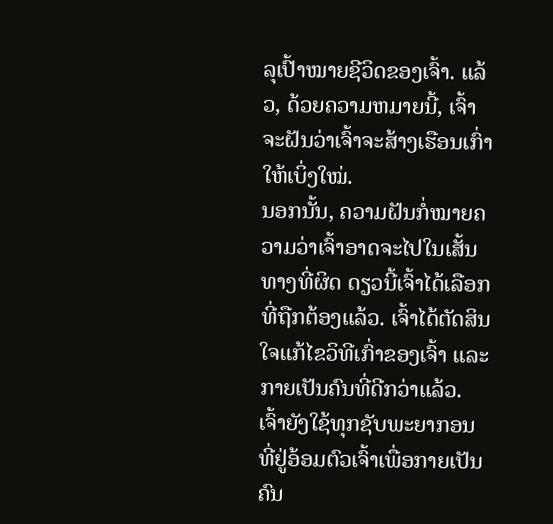ລຸເປົ້າໝາຍຊີວິດຂອງເຈົ້າ. ແລ້ວ, ດ້ວຍຄວາມຫມາຍນີ້, ເຈົ້າຈະຝັນວ່າເຈົ້າຈະສ້າງເຮືອນເກົ່າໃຫ້ເບິ່ງໃໝ່.
ນອກນັ້ນ, ຄວາມຝັນກໍ່ໝາຍຄວາມວ່າເຈົ້າອາດຈະໄປໃນເສັ້ນທາງທີ່ຜິດ ດຽວນີ້ເຈົ້າໄດ້ເລືອກທີ່ຖືກຕ້ອງແລ້ວ. ເຈົ້າໄດ້ຕັດສິນໃຈແກ້ໄຂວິທີເກົ່າຂອງເຈົ້າ ແລະກາຍເປັນຄົນທີ່ດີກວ່າແລ້ວ. ເຈົ້າຍັງໃຊ້ທຸກຊັບພະຍາກອນທີ່ຢູ່ອ້ອມຕົວເຈົ້າເພື່ອກາຍເປັນຄົນ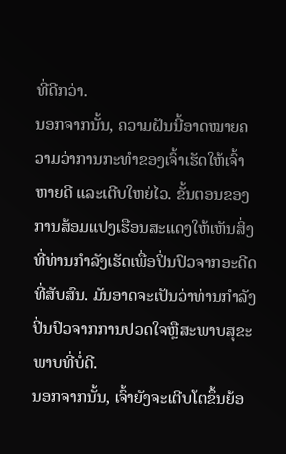ທີ່ດີກວ່າ.
ນອກຈາກນັ້ນ, ຄວາມຝັນນີ້ອາດໝາຍຄວາມວ່າການກະທຳຂອງເຈົ້າເຮັດໃຫ້ເຈົ້າຫາຍດີ ແລະເຕີບໃຫຍ່ໄວ. ຂັ້ນຕອນຂອງການສ້ອມແປງເຮືອນສະແດງໃຫ້ເຫັນສິ່ງທີ່ທ່ານກໍາລັງເຮັດເພື່ອປິ່ນປົວຈາກອະດີດທີ່ສັບສົນ. ມັນອາດຈະເປັນວ່າທ່ານກໍາລັງປິ່ນປົວຈາກການປວດໃຈຫຼືສະພາບສຸຂະພາບທີ່ບໍ່ດີ.
ນອກຈາກນັ້ນ, ເຈົ້າຍັງຈະເຕີບໂຕຂຶ້ນຍ້ອ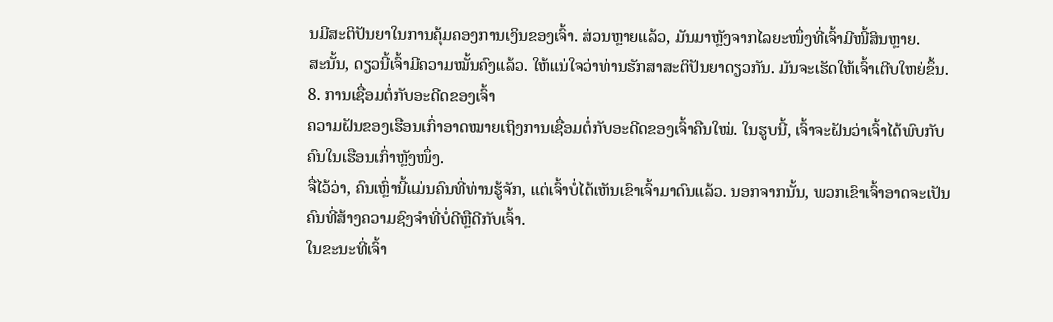ນມີສະຕິປັນຍາໃນການຄຸ້ມຄອງການເງິນຂອງເຈົ້າ. ສ່ວນຫຼາຍແລ້ວ, ມັນມາຫຼັງຈາກໄລຍະໜຶ່ງທີ່ເຈົ້າມີໜີ້ສິນຫຼາຍ.
ສະນັ້ນ, ດຽວນີ້ເຈົ້າມີຄວາມໝັ້ນຄົງແລ້ວ. ໃຫ້ແນ່ໃຈວ່າທ່ານຮັກສາສະຕິປັນຍາດຽວກັນ. ມັນຈະເຮັດໃຫ້ເຈົ້າເຕີບໃຫຍ່ຂຶ້ນ.
8. ການເຊື່ອມຕໍ່ກັບອະດີດຂອງເຈົ້າ
ຄວາມຝັນຂອງເຮືອນເກົ່າອາດໝາຍເຖິງການເຊື່ອມຕໍ່ກັບອະດີດຂອງເຈົ້າຄືນໃໝ່. ໃນຮູບນີ້, ເຈົ້າຈະຝັນວ່າເຈົ້າໄດ້ພົບກັບຄົນໃນເຮືອນເກົ່າຫຼັງໜຶ່ງ.
ຈື່ໄວ້ວ່າ, ຄົນເຫຼົ່ານີ້ແມ່ນຄົນທີ່ທ່ານຮູ້ຈັກ, ແຕ່ເຈົ້າບໍ່ໄດ້ເຫັນເຂົາເຈົ້າມາດົນແລ້ວ. ນອກຈາກນັ້ນ, ພວກເຂົາເຈົ້າອາດຈະເປັນຄົນທີ່ສ້າງຄວາມຊົງຈໍາທີ່ບໍ່ດີຫຼືດີກັບເຈົ້າ.
ໃນຂະນະທີ່ເຈົ້າ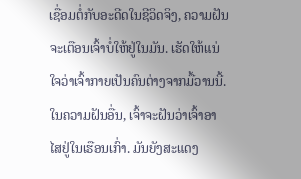ເຊື່ອມຕໍ່ກັບອະດີດໃນຊີວິດຈິງ, ຄວາມຝັນຈະເຕືອນເຈົ້າບໍ່ໃຫ້ຢູ່ໃນມັນ. ເຮັດໃຫ້ແນ່ໃຈວ່າເຈົ້າກາຍເປັນຄົນຕ່າງຈາກມື້ວານນີ້.
ໃນຄວາມຝັນອື່ນ, ເຈົ້າຈະຝັນວ່າເຈົ້າອາໄສຢູ່ໃນເຮືອນເກົ່າ. ມັນຍັງສະແດງ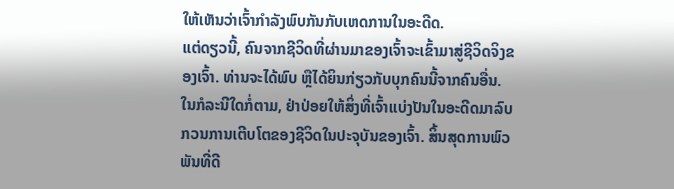ໃຫ້ເຫັນວ່າເຈົ້າກຳລັງພົບກັນກັບເຫດການໃນອະດີດ.
ແຕ່ດຽວນີ້, ຄົນຈາກຊີວິດທີ່ຜ່ານມາຂອງເຈົ້າຈະເຂົ້າມາສູ່ຊີວິດຈິງຂອງເຈົ້າ. ທ່ານຈະໄດ້ພົບ ຫຼືໄດ້ຍິນກ່ຽວກັບບຸກຄົນນີ້ຈາກຄົນອື່ນ. ໃນກໍລະນີໃດກໍ່ຕາມ, ຢ່າປ່ອຍໃຫ້ສິ່ງທີ່ເຈົ້າແບ່ງປັນໃນອະດີດມາລົບກວນການເຕີບໂຕຂອງຊີວິດໃນປະຈຸບັນຂອງເຈົ້າ. ສິ້ນສຸດການພົວພັນທີ່ດີ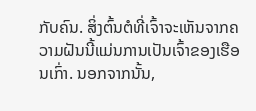ກັບຄົນ. ສິ່ງຕົ້ນຕໍທີ່ເຈົ້າຈະເຫັນຈາກຄວາມຝັນນີ້ແມ່ນການເປັນເຈົ້າຂອງເຮືອນເກົ່າ. ນອກຈາກນັ້ນ,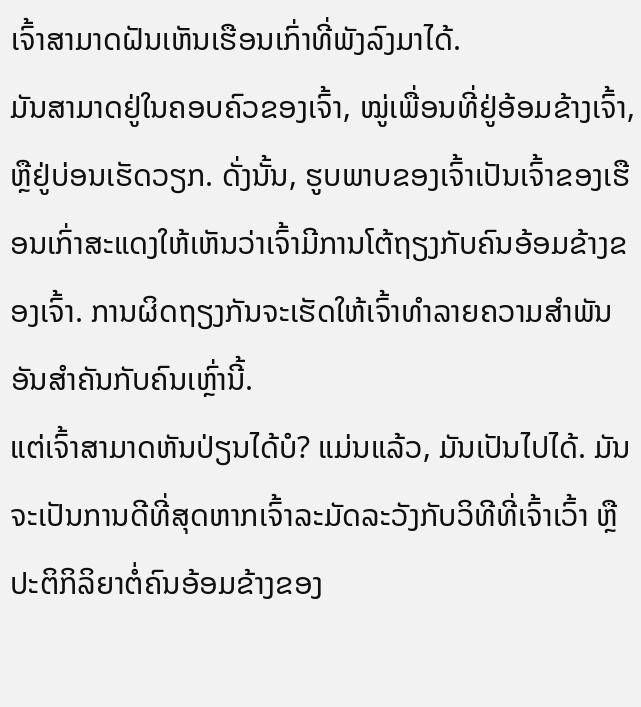ເຈົ້າສາມາດຝັນເຫັນເຮືອນເກົ່າທີ່ພັງລົງມາໄດ້.
ມັນສາມາດຢູ່ໃນຄອບຄົວຂອງເຈົ້າ, ໝູ່ເພື່ອນທີ່ຢູ່ອ້ອມຂ້າງເຈົ້າ, ຫຼືຢູ່ບ່ອນເຮັດວຽກ. ດັ່ງນັ້ນ, ຮູບພາບຂອງເຈົ້າເປັນເຈົ້າຂອງເຮືອນເກົ່າສະແດງໃຫ້ເຫັນວ່າເຈົ້າມີການໂຕ້ຖຽງກັບຄົນອ້ອມຂ້າງຂອງເຈົ້າ. ການຜິດຖຽງກັນຈະເຮັດໃຫ້ເຈົ້າທຳລາຍຄວາມສຳພັນອັນສຳຄັນກັບຄົນເຫຼົ່ານີ້.
ແຕ່ເຈົ້າສາມາດຫັນປ່ຽນໄດ້ບໍ? ແມ່ນແລ້ວ, ມັນເປັນໄປໄດ້. ມັນຈະເປັນການດີທີ່ສຸດຫາກເຈົ້າລະມັດລະວັງກັບວິທີທີ່ເຈົ້າເວົ້າ ຫຼື ປະຕິກິລິຍາຕໍ່ຄົນອ້ອມຂ້າງຂອງ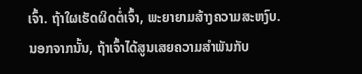ເຈົ້າ. ຖ້າໃຜເຮັດຜິດຕໍ່ເຈົ້າ, ພະຍາຍາມສ້າງຄວາມສະຫງົບ.
ນອກຈາກນັ້ນ, ຖ້າເຈົ້າໄດ້ສູນເສຍຄວາມສຳພັນກັບ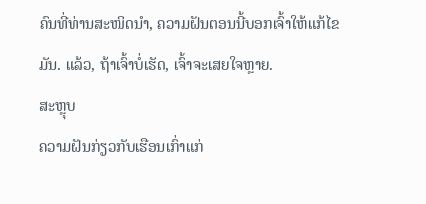ຄົນທີ່ທ່ານສະໜິດນຳ, ຄວາມຝັນຕອນນີ້ບອກເຈົ້າໃຫ້ແກ້ໄຂມັນ. ແລ້ວ, ຖ້າເຈົ້າບໍ່ເຮັດ, ເຈົ້າຈະເສຍໃຈຫຼາຍ.
ສະຫຼຸບ
ຄວາມຝັນກ່ຽວກັບເຮືອນເກົ່າແກ່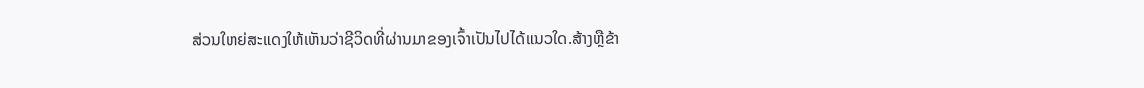ສ່ວນໃຫຍ່ສະແດງໃຫ້ເຫັນວ່າຊີວິດທີ່ຜ່ານມາຂອງເຈົ້າເປັນໄປໄດ້ແນວໃດ.ສ້າງຫຼືຂ້າ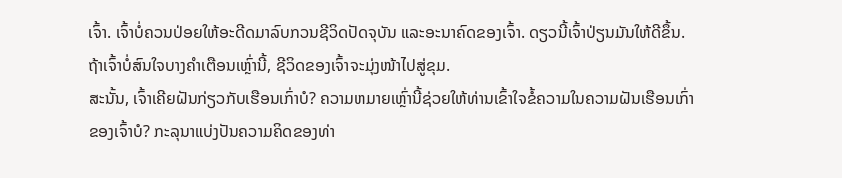ເຈົ້າ. ເຈົ້າບໍ່ຄວນປ່ອຍໃຫ້ອະດີດມາລົບກວນຊີວິດປັດຈຸບັນ ແລະອະນາຄົດຂອງເຈົ້າ. ດຽວນີ້ເຈົ້າປ່ຽນມັນໃຫ້ດີຂຶ້ນ. ຖ້າເຈົ້າບໍ່ສົນໃຈບາງຄຳເຕືອນເຫຼົ່ານີ້, ຊີວິດຂອງເຈົ້າຈະມຸ່ງໜ້າໄປສູ່ຂຸມ.
ສະນັ້ນ, ເຈົ້າເຄີຍຝັນກ່ຽວກັບເຮືອນເກົ່າບໍ? ຄວາມຫມາຍເຫຼົ່ານີ້ຊ່ວຍໃຫ້ທ່ານເຂົ້າໃຈຂໍ້ຄວາມໃນຄວາມຝັນເຮືອນເກົ່າຂອງເຈົ້າບໍ? ກະລຸນາແບ່ງປັນຄວາມຄິດຂອງທ່າ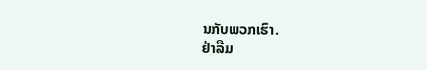ນກັບພວກເຮົາ.
ຢ່າລືມ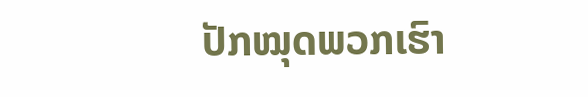ປັກໝຸດພວກເຮົາ